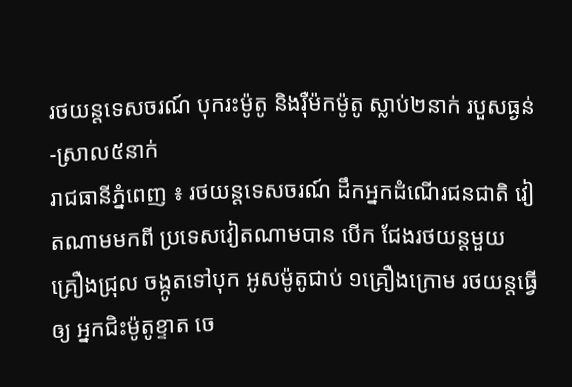រថយន្តទេសចរណ៍ បុករះម៉ូតូ និងរ៉ឺម៉កម៉ូតូ ស្លាប់២នាក់ របួសធ្ងន់-ស្រាល៥នាក់
រាជធានីភ្នំពេញ ៖ រថយន្តទេសចរណ៍ ដឹកអ្នកដំណើរជនជាតិ វៀតណាមមកពី ប្រទេសវៀតណាមបាន បើក ជែងរថយន្តមួយ គ្រឿងជ្រុល ចង្កូតទៅបុក អូសម៉ូតូជាប់ ១គ្រឿងក្រោម រថយន្តធ្វើឲ្យ អ្នកជិះម៉ូតូខ្ទាត ចេ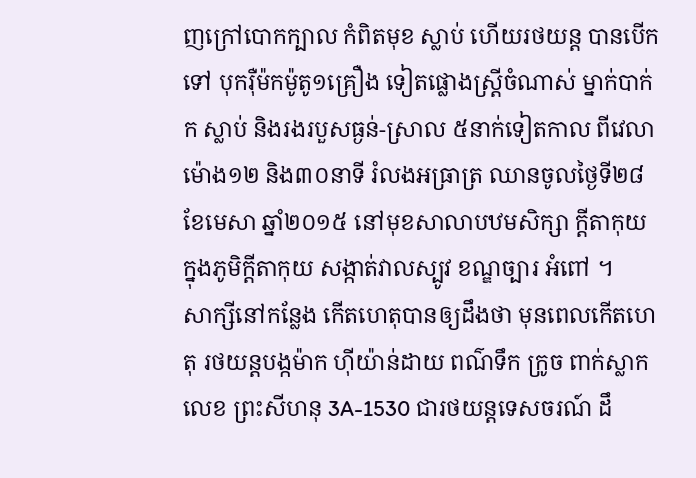ញក្រៅបោកក្បាល កំពិតមុខ ស្លាប់ ហើយរថយន្ត បានបើកទៅ បុករ៉ឺម៉កម៉ូតូ១គ្រឿង ទៀតផ្លោងស្ត្រីចំណាស់ ម្នាក់បាក់ក ស្លាប់ និងរងរបួសធ្ងន់-ស្រាល ៥នាក់ទៀតកាល ពីវេលាម៉ោង១២ និង៣០នាទី រំលងអធ្រាត្រ ឈានចូលថ្ងៃទី២៨ ខែមេសា ឆ្នាំ២០១៥ នៅមុខសាលាបឋមសិក្សា ក្តីតាកុយ ក្នុងភូមិក្តីតាកុយ សង្កាត់វាលស្បូវ ខណ្ឌច្បារ អំពៅ ។
សាក្សីនៅកន្លែង កើតហេតុបានឲ្យដឹងថា មុនពេលកើតហេតុ រថយន្តបង្កម៉ាក ហ៊ីយ៉ាន់ដាយ ពណ៌ទឹក ក្រូច ពាក់ស្លាកលេខ ព្រះសីហនុ 3A-1530 ជារថយន្តទេសចរណ៍ ដឹ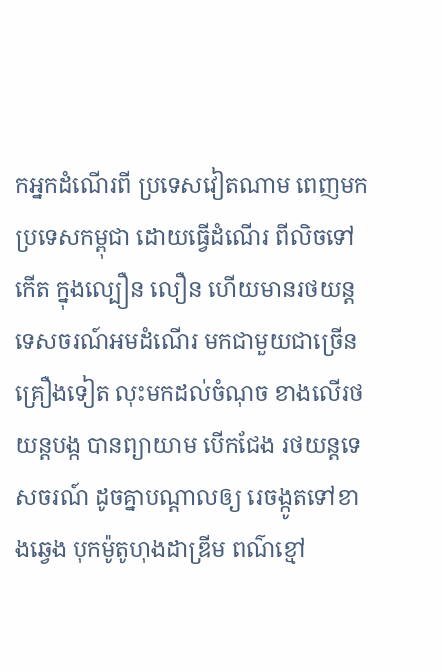កអ្នកដំណើរពី ប្រទេសវៀតណាម ពេញមកប្រទេសកម្ពុជា ដោយធ្វើដំណើរ ពីលិចទៅកើត ក្នុងល្បឿន លឿន ហើយមានរថយន្ត ទេសចរណ៍អមដំណើរ មកជាមួយជាច្រើន គ្រឿងទៀត លុះមកដល់ចំណុច ខាងលើរថយន្តបង្ក បានព្យាយាម បើកជែង រថយន្តទេសចរណ៍ ដូចគ្នាបណ្តាលឲ្យ រេចង្កូតទៅខាងឆ្វេង បុកម៉ូតូហុងដាឌ្រីម ពណ៌ខ្មៅ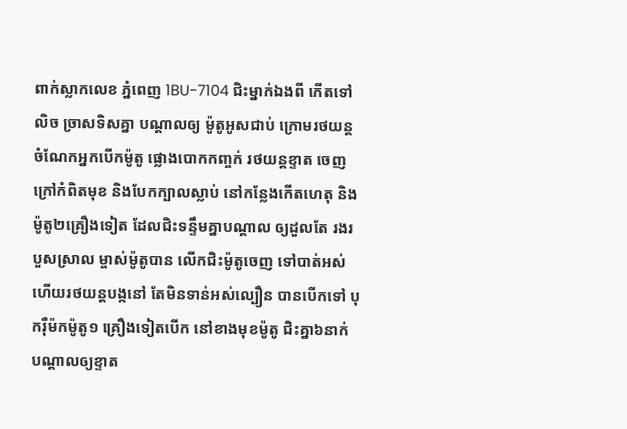ពាក់ស្លាកលេខ ភ្នំពេញ 1BU-7104 ជិះម្នាក់ឯងពី កើតទៅលិច ច្រាសទិសគ្នា បណ្តាលឲ្យ ម៉ូតូអូសជាប់ ក្រោមរថយន្ត ចំណែកអ្នកបើកម៉ូតូ ផ្លោងបោកកញ្ចក់ រថយន្តខ្ទាត ចេញក្រៅកំពិតមុខ និងបែកក្បាលស្លាប់ នៅកន្លែងកើតហេតុ និងម៉ូតូ២គ្រឿងទៀត ដែលជិះទន្ទឹមគ្នាបណ្តាល ឲ្យដួលតែ រងរបួសស្រាល ម្ចាស់ម៉ូតូបាន លើកជិះម៉ូតូចេញ ទៅបាត់អស់ ហើយរថយន្តបង្កនៅ តែមិនទាន់អស់ល្បឿន បានបើកទៅ បុករ៉ឺម៉កម៉ូតូ១ គ្រឿងទៀតបើក នៅខាងមុខម៉ូតូ ជិះគ្នា៦នាក់ បណ្តាលឲ្យខ្ទាត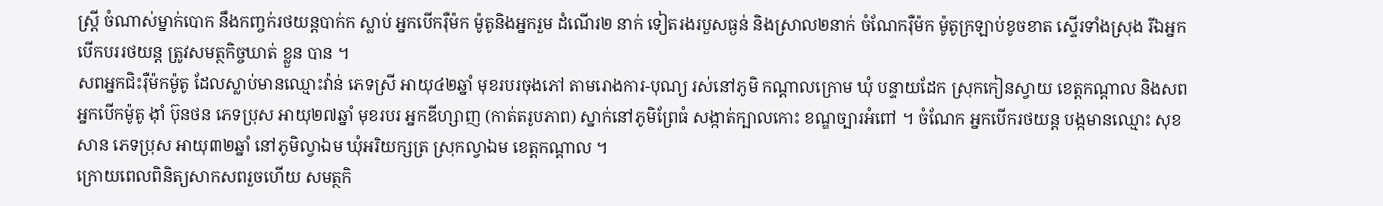ស្ត្រី ចំណាស់ម្នាក់បោក នឹងកញ្ចក់រថយន្តបាក់ក ស្លាប់ អ្នកបើករ៉ឺម៉ក ម៉ូតូនិងអ្នករួម ដំណើរ២ នាក់ ទៀតរងរបួសធ្ងន់ និងស្រាល២នាក់ ចំណែករ៉ឺម៉ក ម៉ូតូក្រឡាប់ខូចខាត ស្ទើរទាំងស្រុង រីឯអ្នក បើកបររថយន្ត ត្រូវសមត្ថកិច្ចឃាត់ ខ្លួន បាន ។
សពអ្នកជិះរ៉ឺម៉កម៉ូតូ ដែលស្លាប់មានឈ្មោះវ៉ាន់ ភេទស្រី អាយុ៤២ឆ្នាំ មុខរបរចុងភៅ តាមរោងការ-បុណ្យ រស់នៅភូមិ កណ្តាលក្រោម ឃុំ បន្ទាយដែក ស្រុកកៀនស្វាយ ខេត្តកណ្តាល និងសពអ្នកបើកម៉ូតូ ង៉ាំ ប៊ុនថន ភេទប្រុស អាយុ២៧ឆ្នាំ មុខរបរ អ្នកឌីហ្សាញ (កាត់តរូបភាព) ស្នាក់នៅភូមិព្រែធំ សង្កាត់ក្បាលកោះ ខណ្ឌច្បារអំពៅ ។ ចំណែក អ្នកបើករថយន្ត បង្កមានឈ្មោះ សុខ សាន ភេទប្រុស អាយុ៣២ឆ្នាំ នៅភូមិល្វាឯម ឃុំអរិយក្សត្រ ស្រុកល្វាឯម ខេត្តកណ្តាល ។
ក្រោយពេលពិនិត្យសាកសពរួចហើយ សមត្ថកិ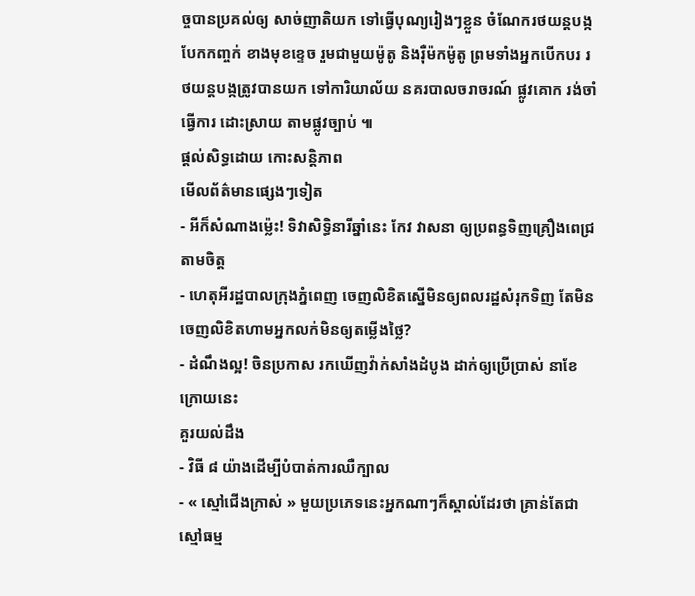ច្ចបានប្រគល់ឲ្យ សាច់ញាតិយក ទៅធ្វើបុណ្យរៀងៗខ្លួន ចំណែករថយន្តបង្ក បែកកញ្ចក់ ខាងមុខខ្ទេច រួមជាមួយម៉ូតូ និងរ៉ឺម៉កម៉ូតូ ព្រមទាំងអ្នកបើកបរ រថយន្តបង្កត្រូវបានយក ទៅការិយាល័យ នគរបាលចរាចរណ៍ ផ្លូវគោក រង់ចាំធ្វើការ ដោះស្រាយ តាមផ្លូវច្បាប់ ៕
ផ្តល់សិទ្ធដោយ កោះសន្តិភាព
មើលព័ត៌មានផ្សេងៗទៀត
- អីក៏សំណាងម្ល៉េះ! ទិវាសិទ្ធិនារីឆ្នាំនេះ កែវ វាសនា ឲ្យប្រពន្ធទិញគ្រឿងពេជ្រតាមចិត្ត
- ហេតុអីរដ្ឋបាលក្រុងភ្នំពេញ ចេញលិខិតស្នើមិនឲ្យពលរដ្ឋសំរុកទិញ តែមិនចេញលិខិតហាមអ្នកលក់មិនឲ្យតម្លើងថ្លៃ?
- ដំណឹងល្អ! ចិនប្រកាស រកឃើញវ៉ាក់សាំងដំបូង ដាក់ឲ្យប្រើប្រាស់ នាខែក្រោយនេះ
គួរយល់ដឹង
- វិធី ៨ យ៉ាងដើម្បីបំបាត់ការឈឺក្បាល
- « ស្មៅជើងក្រាស់ » មួយប្រភេទនេះអ្នកណាៗក៏ស្គាល់ដែរថា គ្រាន់តែជាស្មៅធម្ម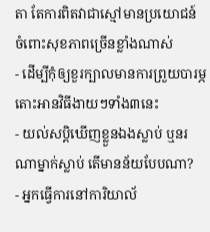តា តែការពិតវាជាស្មៅមានប្រយោជន៍ ចំពោះសុខភាពច្រើនខ្លាំងណាស់
- ដើម្បីកុំឲ្យខួរក្បាលមានការព្រួយបារម្ភ តោះអានវិធីងាយៗទាំង៣នេះ
- យល់សប្តិឃើញខ្លួនឯងស្លាប់ ឬនរណាម្នាក់ស្លាប់ តើមានន័យបែបណា?
- អ្នកធ្វើការនៅការិយាល័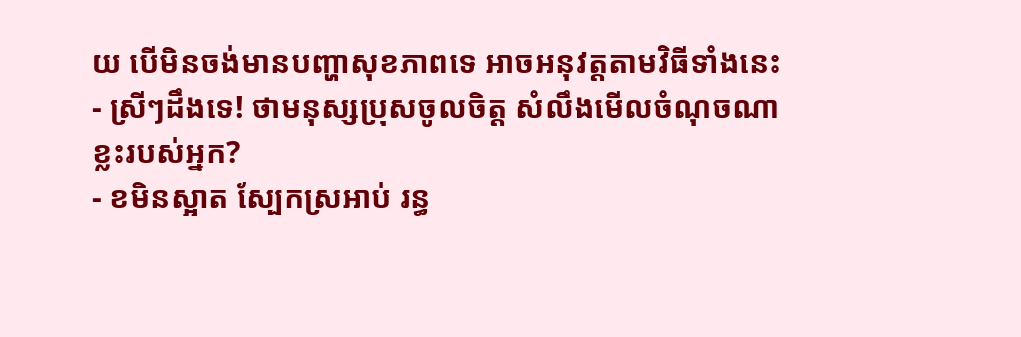យ បើមិនចង់មានបញ្ហាសុខភាពទេ អាចអនុវត្តតាមវិធីទាំងនេះ
- ស្រីៗដឹងទេ! ថាមនុស្សប្រុសចូលចិត្ត សំលឹងមើលចំណុចណាខ្លះរបស់អ្នក?
- ខមិនស្អាត ស្បែកស្រអាប់ រន្ធ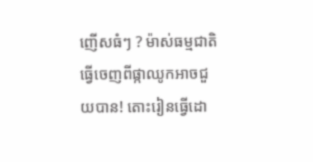ញើសធំៗ ? ម៉ាស់ធម្មជាតិធ្វើចេញពីផ្កាឈូកអាចជួយបាន! តោះរៀនធ្វើដោ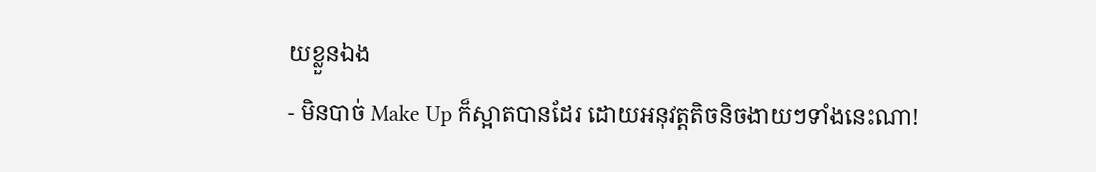យខ្លួនឯង
- មិនបាច់ Make Up ក៏ស្អាតបានដែរ ដោយអនុវត្តតិចនិចងាយៗទាំងនេះណា!